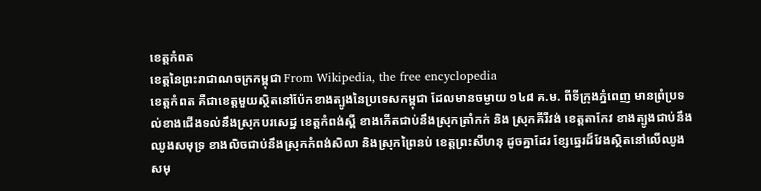ខេត្តកំពត
ខេត្តនៃព្រះរាជាណចក្រកម្ពុជា From Wikipedia, the free encyclopedia
ខេត្តកំពត គឺជាខេត្តមួយស្ថិតនៅប៉ែកខាងត្បូងនៃប្រទេសកម្ពុជា ដែលមានចម្ងាយ ១៤៨ គ.ម. ពីទីក្រុងភ្នំពេញ មានព្រំប្រទល់ខាងជើងទល់នឹងស្រុកបរសេដ្ឋ ខេត្តកំពង់ស្ពឺ ខាងកើតជាប់នឹងស្រុកត្រាំកក់ និង ស្រុកគីរីវង់ ខេត្តតាកែវ ខាងត្បូងជាប់នឹងឈូងសមុទ្រ ខាងលិចជាប់នឹងស្រុកកំពង់សិលា និងស្រុកព្រៃនប់ ខេត្តព្រះសីហនុ ដូចគ្នាដែរ ខ្សែឆ្នេរដ៏វែងស្ថិតនៅលើឈូងសមុ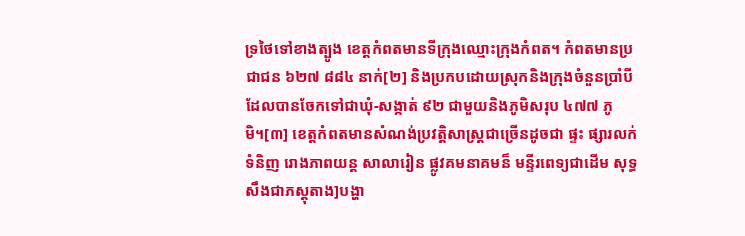ទ្រថៃទៅខាងត្បូង ខេត្តកំពតមានទីក្រុងឈ្មោះក្រុងកំពត។ កំពតមានប្រជាជន ៦២៧ ៨៨៤ នាក់[២] និងប្រកបដោយស្រុកនិងក្រុងចំនួនប្រាំបីដែលបានចែកទៅជាឃុំ-សង្កាត់ ៩២ ជាមួយនិងភូមិសរុប ៤៧៧ ភូមិ។[៣] ខេត្តកំពតមានសំណង់ប្រវត្តិសាស្រ្តជាច្រើនដូចជា ផ្ទះ ផ្សារលក់ទំនិញ រោងភាពយន្ត សាលារៀន ផ្លូវគមនាគមន៏ មន្ទីរពេទ្យជាដើម សុទ្ធសឹងជាភស្ដុតាង]បង្ហា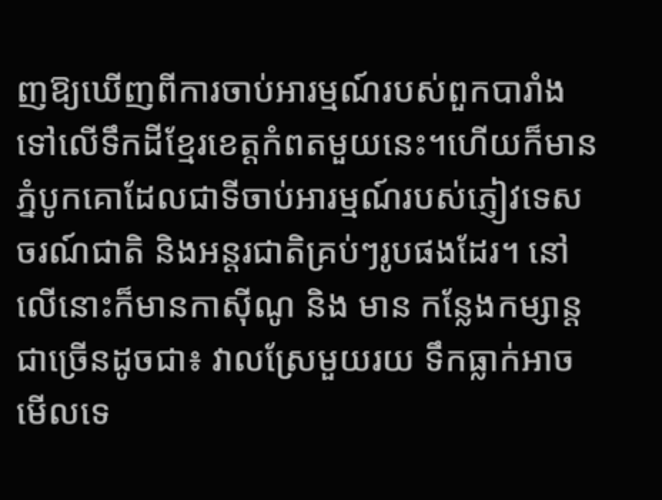ញឱ្យឃើញពីការចាប់អារម្មណ៍របស់ពួកបារាំងទៅលើទឹកដីខ្មែរខេត្តកំពតមួយនេះ។ហើយក៏មានភ្នំបូកគោដែលជាទីចាប់អារម្មណ៍របស់ភ្ញៀវទេសចរណ៍ជាតិ និងអន្តរជាតិគ្រប់ៗរូបផងដែរ។ នៅលើនោះក៏មានកាស៊ីណូ និង មាន កន្លែងកម្សាន្តជាច្រើនដូចជា៖ វាលស្រែមួយរយ ទឹកធ្លាក់អាចមើលទេ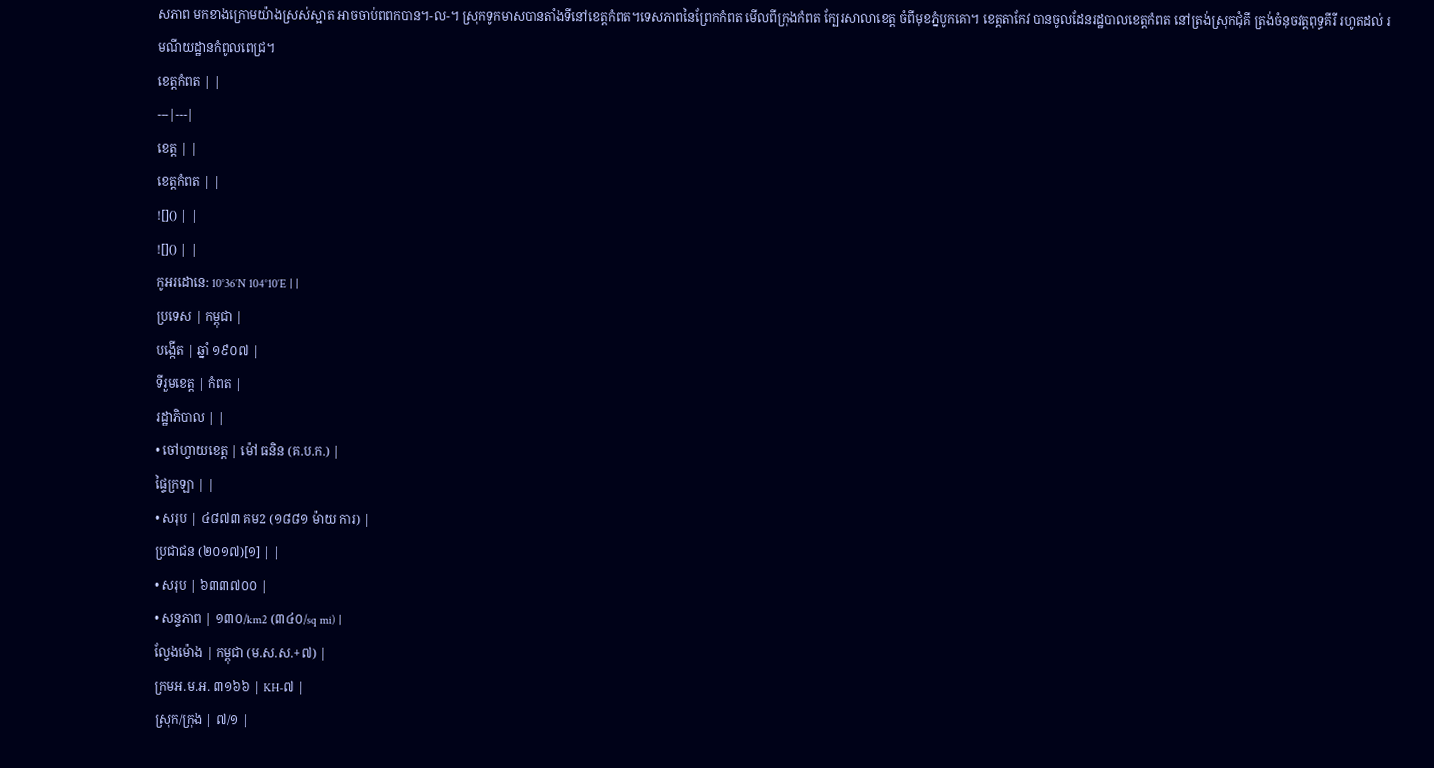សភាព មកខាងក្រោមយ៉ាងស្រស់ស្អាត អាចចាប់ពពកបាន។-ល-។ ស្រុកទូកមាសបានតាំងទីនៅខេត្តកំពត។ទេសភាពនៃព្រែកកំពត មើលពីក្រុងកំពត ក្បែរសាលាខេត្ត ចំពីមុខភ្នំបូកគោ។ ខេត្ដតាកែវ បានចូលដែនរដ្ឋបាលខេត្ដកំពត នៅត្រង់ស្រុកជុំគី ត្រង់ចំនុចវត្ដពុទ្ធគីរី រហូតដល់ រមណីយដ្ឋានកំពូលពេជ្រ។
ខេត្តកំពត | |
---|---|
ខេត្ត | |
ខេត្តកំពត | |
![]() | |
![]() | |
កូអរដោនេ: 10°36′N 104°10′E | |
ប្រទេស | កម្ពុជា |
បង្កើត | ឆ្នាំ ១៩០៧ |
ទីរួមខេត្ត | កំពត |
រដ្ឋាភិបាល | |
• ចៅហ្វាយខេត្ត | ម៉ៅ ធនិន (គ.ប.ក.) |
ផ្ទៃក្រឡា | |
• សរុប | ៤៨៧៣ គម2 (១៨៨១ ម៉ាយ ការ) |
ប្រជាជន (២០១៧)[១] | |
• សរុប | ៦៣៣៧០០ |
• សន្ទភាព | ១៣០/km2 (៣៤០/sq mi) |
ល្វែងម៉ោង | កម្ពុជា (ម.ស.ស.+៧) |
ក្រមអ.ម.អ. ៣១៦៦ | KH-៧ |
ស្រុក/ក្រុង | ៧/១ |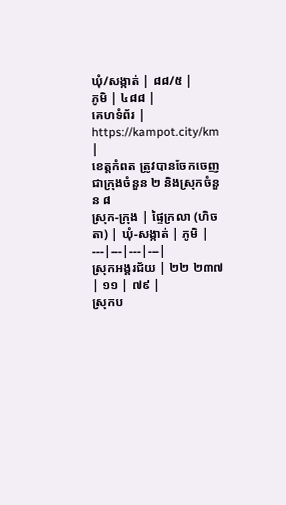ឃុំ/សង្កាត់ | ៨៨/៥ |
ភូមិ | ៤៨៨ |
គេហទំព័រ | https://kampot.city/km |
ខេត្តកំពត ត្រូវបានចែកចេញជាក្រុងចំនួន ២ និងស្រុកចំនួន ៨
ស្រុក-ក្រុង | ផ្ទៃក្រលា (ហិចតា) | ឃុំ-សង្កាត់ | ភូមិ |
---|---|---|---|
ស្រុកអង្គរជ័យ | ២២ ២៣៧ | ១១ | ៧៩ |
ស្រុកប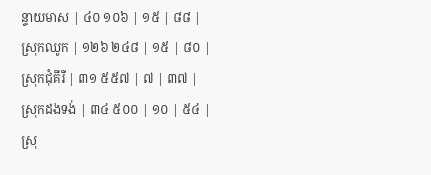ន្ទាយមាស | ៤០ ១០៦ | ១៥ | ៨៨ |
ស្រុកឈូក | ១២៦ ២៤៨ | ១៥ | ៨០ |
ស្រុកជុំគីរី | ៣១ ៥៥៧ | ៧ | ៣៧ |
ស្រុកដងទង់ | ៣៤ ៥០០ | ១០ | ៥៤ |
ស្រុ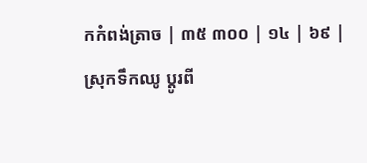កកំពង់ត្រាច | ៣៥ ៣០០ | ១៤ | ៦៩ |
ស្រុកទឹកឈូ ប្ដូរពី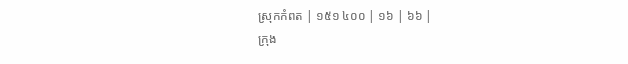ស្រុកកំពត | ១៥១ ៤០០ | ១៦ | ៦៦ |
ក្រុង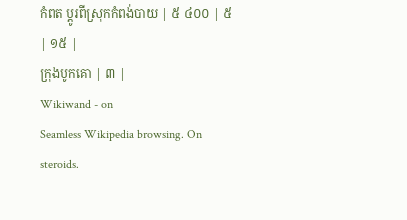កំពត ប្ដូរពីស្រុកកំពង់បាយ | ៥ ៤០០ | ៥ | ១៥ |
ក្រុងបូកគោ | ៣ |
Wikiwand - on
Seamless Wikipedia browsing. On steroids.